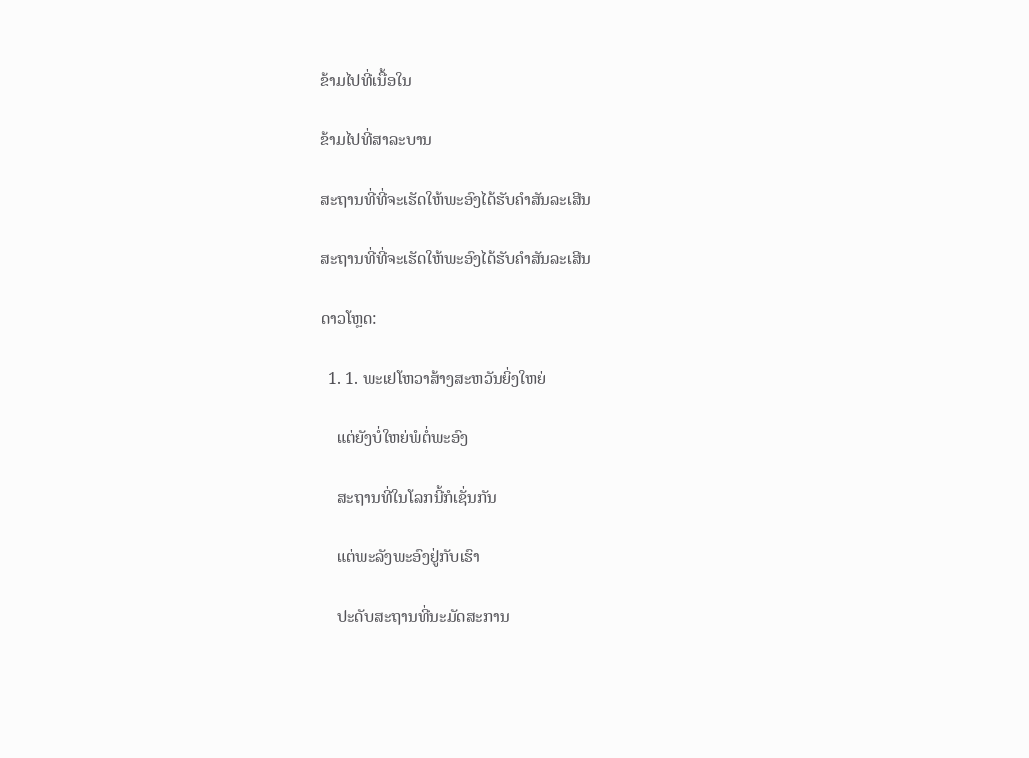ຂ້າມໄປທີ່ເນື້ອໃນ

ຂ້າມໄປທີ່ສາລະບານ

ສະຖານທີ່ທີ່ຈະເຮັດໃຫ້ພະອົງໄດ້ຮັບຄຳສັນລະເສີນ

ສະຖານທີ່ທີ່ຈະເຮັດໃຫ້ພະອົງໄດ້ຮັບຄຳສັນລະເສີນ

ດາວໂຫຼດ:

  1. 1. ພະເຢໂຫວາສ້າງສະຫວັນຍິ່ງໃຫຍ່

    ແຕ່ຍັງບໍ່ໃຫຍ່ພໍຕໍ່ພະອົງ

    ສະຖານທີ່ໃນໂລກນີ້ກໍເຊັ່ນກັນ

    ແຕ່ພະລັງພະອົງຢູ່ກັບເຮົາ

    ປະດັບສະຖານທີ່ນະມັດສະການ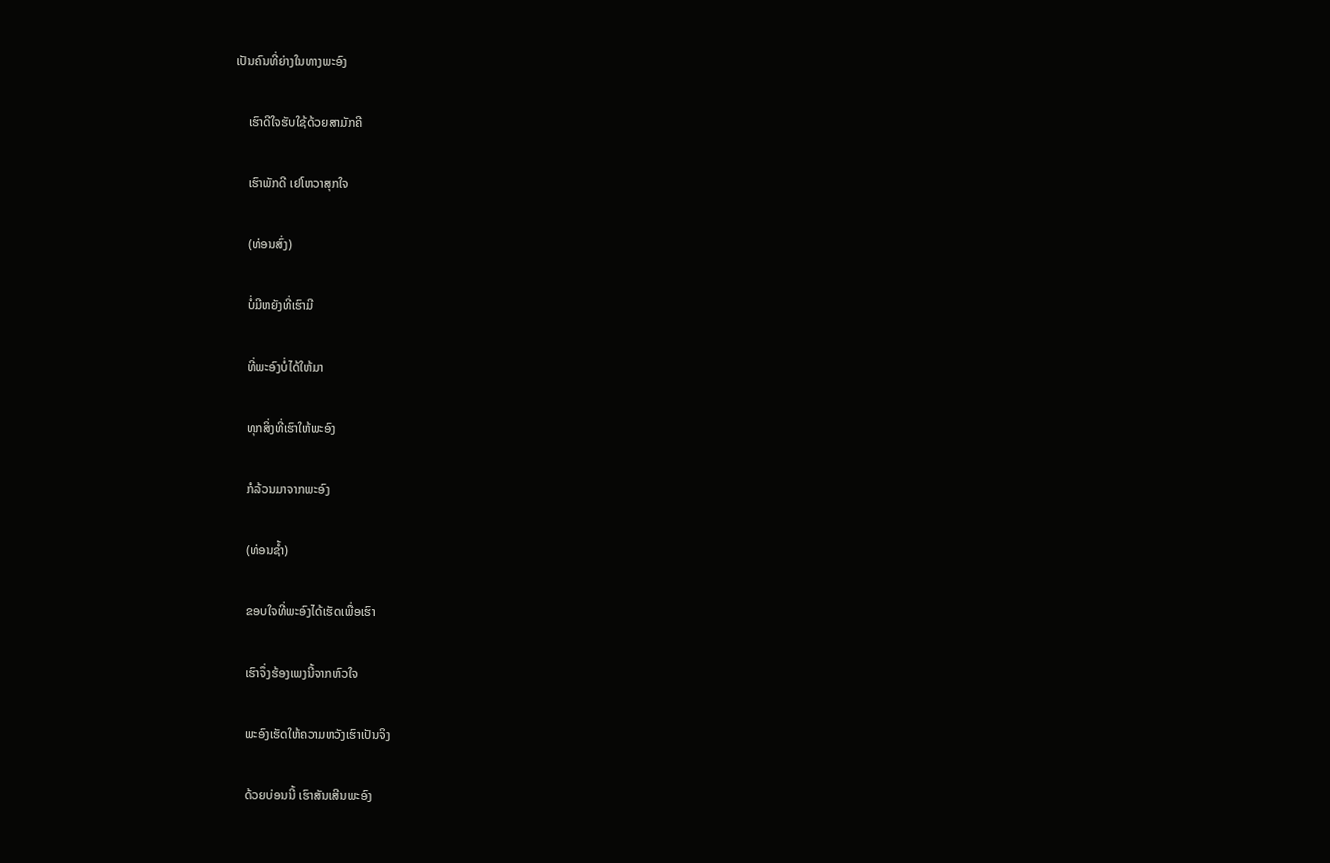ເປັນຄົນທີ່ຍ່າງໃນທາງພະອົງ

    ເຮົາດີໃຈຮັບໃຊ້ດ້ວຍສາມັກຄີ

    ເຮົາພັກດີ ເຢໂຫວາສຸກໃຈ

    (ທ່ອນສົ່ງ)

    ບໍ່ມີຫຍັງທີ່ເຮົາມີ

    ທີ່ພະອົງບໍ່ໄດ້ໃຫ້ມາ

    ທຸກສິ່ງທີ່ເຮົາໃຫ້ພະອົງ

    ກໍລ້ວນມາຈາກພະອົງ

    (ທ່ອນຊ້ຳ)

    ຂອບໃຈທີ່ພະອົງໄດ້ເຮັດເພື່ອເຮົາ

    ເຮົາຈຶ່ງຮ້ອງເພງນີ້ຈາກຫົວໃຈ

    ພະອົງເຮັດໃຫ້ຄວາມຫວັງເຮົາເປັນຈິງ

    ດ້ວຍບ່ອນນີ້ ເຮົາສັນເສີນພະອົງ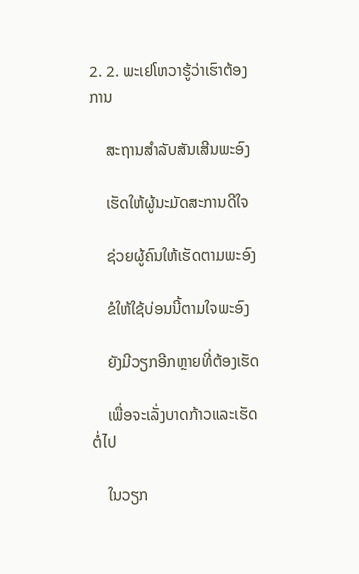2. 2. ພະເຢໂຫວາຮູ້ວ່າເຮົາຕ້ອງການ

    ສະຖານສຳລັບສັນເສີນພະອົງ

    ເຮັດໃຫ້ຜູ້ນະມັດສະການດີໃຈ

    ຊ່ວຍຜູ້ຄົນໃຫ້ເຮັດຕາມພະອົງ

    ຂໍໃຫ້ໃຊ້ບ່ອນນີ້ຕາມໃຈພະອົງ

    ຍັງມີວຽກອີກຫຼາຍທີ່ຕ້ອງເຮັດ

    ເພື່ອຈະເລັ່ງບາດກ້າວແລະເຮັດຕໍ່ໄປ

    ໃນວຽກ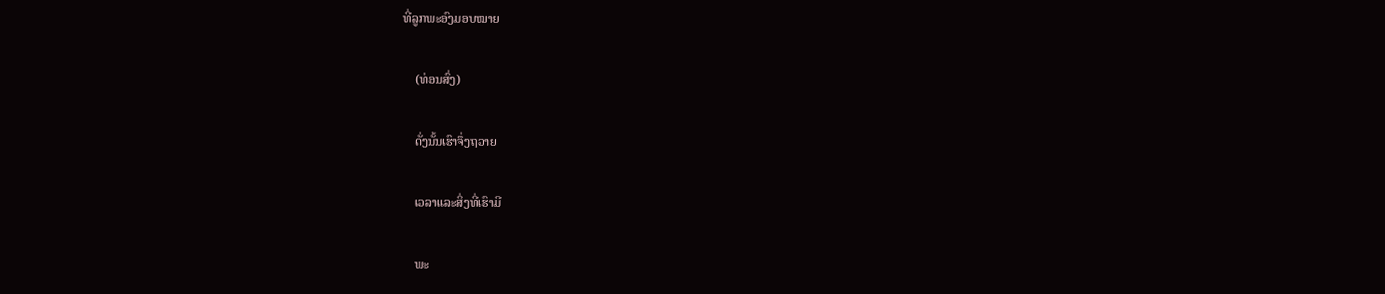ທີ່ລູກພະອົງມອບໝາຍ

    (ທ່ອນສົ່ງ)

    ດັ່ງນັ້ນເຮົາຈຶ່ງຖວາຍ

    ເວລາແລະສິ່ງທີ່ເຮົາມີ

    ພະ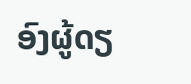ອົງຜູ້ດຽ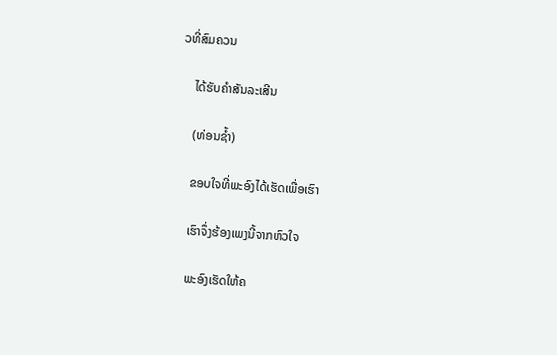ວທີ່ສົມຄວນ

    ໄດ້ຮັບຄຳສັນລະເສີນ

    (ທ່ອນຊ້ຳ)

    ຂອບໃຈທີ່ພະອົງໄດ້ເຮັດເພື່ອເຮົາ

    ເຮົາຈຶ່ງຮ້ອງເພງນີ້ຈາກຫົວໃຈ

    ພະອົງເຮັດໃຫ້ຄ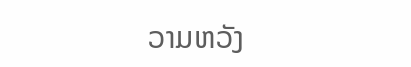ວາມຫວັງ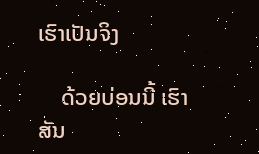ເຮົາເປັນຈິງ

    ດ້ວຍບ່ອນນີ້ ເຮົາສັນ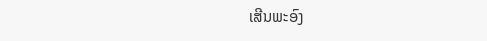ເສີນພະອົງ